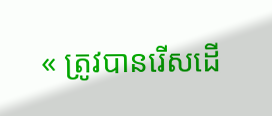« ត្រូវបានរើសដើ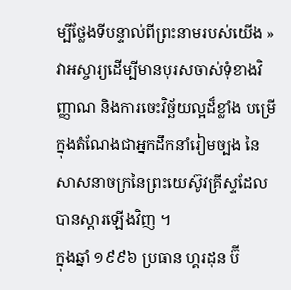ម្បីថ្លែងទីបន្ទាល់ពីព្រះនាមរបស់យើង »
វាអស្ចារ្យដើម្បីមានបុរសចាស់ទុំខាងវិញ្ញាណ និងការចេះវិច្ឆ័យល្អដ៏ខ្លាំង បម្រើក្នុងតំណែងជាអ្នកដឹកនាំរៀមច្បង នៃសាសនាចក្រនៃព្រះយេស៊ូវគ្រីស្ទដែលបានស្ដារឡើងវិញ ។
ក្នុងឆ្នាំ ១៩៩៦ ប្រធាន ហ្គរដុន ប៊ី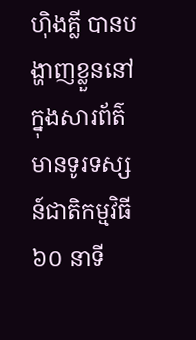ហ៊ិងគ្លី បានបង្ហាញខ្លួននៅក្នុងសារព័ត៌មានទូរទស្សន៍ជាតិកម្មវិធី ៦០ នាទី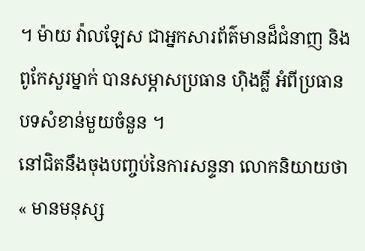។ ម៉ាយ វ៉ាលឡែស ជាអ្នកសារព័ត៌មានដ៏ជំនាញ និងពូកែសួរម្នាក់ បានសម្ភាសប្រធាន ហ៊ិងគ្លី អំពីប្រធានបទសំខាន់មួយចំនួន ។
នៅជិតនឹងចុងបញ្ចប់នៃការសន្ទនា លោកនិយាយថា « មានមនុស្ស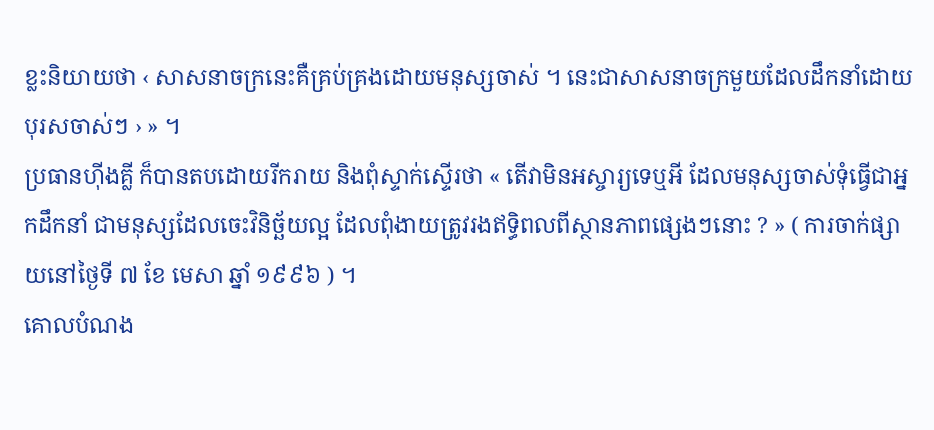ខ្លះនិយាយថា ‹ សាសនាចក្រនេះគឺគ្រប់គ្រងដោយមនុស្សចាស់ ។ នេះជាសាសនាចក្រមួយដែលដឹកនាំដោយបុរសចាស់ៗ › » ។
ប្រធានហ៊ីងគ្លី ក៏បានតបដោយរីករាយ និងពុំស្ទាក់ស្ទើរថា « តើវាមិនអស្ចារ្យទេឬអី ដែលមនុស្សចាស់ទុំធ្វើជាអ្នកដឹកនាំ ជាមនុស្សដែលចេះវិនិច្ឆ័យល្អ ដែលពុំងាយត្រូវរងឥទ្ធិពលពីស្ថានភាពផ្សេងៗនោះ ? » ( ការចាក់ផ្សាយនៅថ្ងៃទី ៧ ខែ មេសា ឆ្នាំ ១៩៩៦ ) ។
គោលបំណង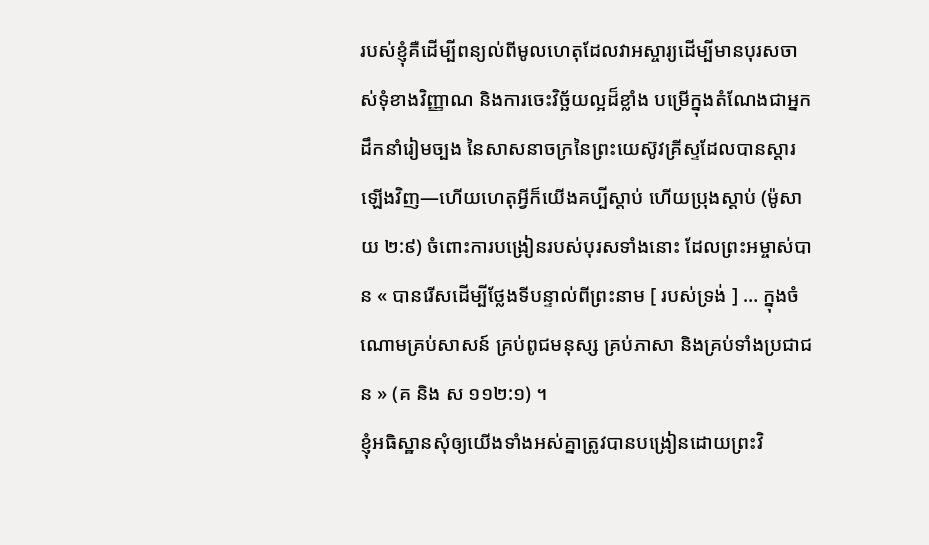របស់ខ្ញុំគឺដើម្បីពន្យល់ពីមូលហេតុដែលវាអស្ចារ្យដើម្បីមានបុរសចាស់ទុំខាងវិញ្ញាណ និងការចេះវិច្ឆ័យល្អដ៏ខ្លាំង បម្រើក្នុងតំណែងជាអ្នកដឹកនាំរៀមច្បង នៃសាសនាចក្រនៃព្រះយេស៊ូវគ្រីស្ទដែលបានស្ដារឡើងវិញ—ហើយហេតុអ្វីក៏យើងគប្បីស្ដាប់ ហើយប្រុងស្ដាប់ (ម៉ូសាយ ២:៩) ចំពោះការបង្រៀនរបស់បុរសទាំងនោះ ដែលព្រះអម្ចាស់បាន « បានរើសដើម្បីថ្លែងទីបន្ទាល់ពីព្រះនាម [ របស់ទ្រង់ ] … ក្នុងចំណោមគ្រប់សាសន៍ គ្រប់ពូជមនុស្ស គ្រប់ភាសា និងគ្រប់ទាំងប្រជាជន » (គ និង ស ១១២:១) ។
ខ្ញុំអធិស្ឋានសុំឲ្យយើងទាំងអស់គ្នាត្រូវបានបង្រៀនដោយព្រះវិ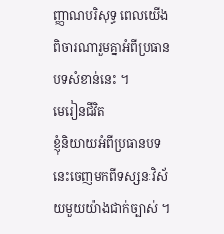ញ្ញាណបរិសុទ្ធ ពេលយើងពិចារណារួមគ្នាអំពីប្រធានបទសំខាន់នេះ ។
មេរៀនជីវិត
ខ្ញុំនិយាយអំពីប្រធានបទនេះចេញមកពីទស្សនៈវិស័យមួយយ៉ាងជាក់ច្បាស់ ។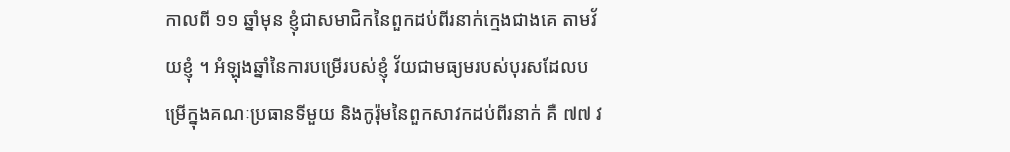កាលពី ១១ ឆ្នាំមុន ខ្ញុំជាសមាជិកនៃពួកដប់ពីរនាក់ក្មេងជាងគេ តាមវ័យខ្ញុំ ។ អំឡុងឆ្នាំនៃការបម្រើរបស់ខ្ញុំ វ័យជាមធ្យមរបស់បុរសដែលបម្រើក្នុងគណៈប្រធានទីមួយ និងកូរ៉ុមនៃពួកសាវកដប់ពីរនាក់ គឺ ៧៧ វ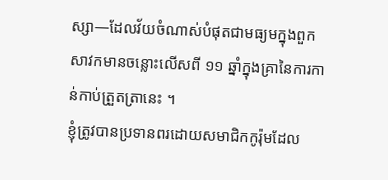ស្សា—ដែលវ័យចំណាស់បំផុតជាមធ្យមក្នុងពួកសាវកមានចន្លោះលើសពី ១១ ឆ្នាំក្នុងគ្រានៃការកាន់កាប់ត្រួតត្រានេះ ។
ខ្ញុំត្រូវបានប្រទានពរដោយសមាជិកកូរ៉ុមដែល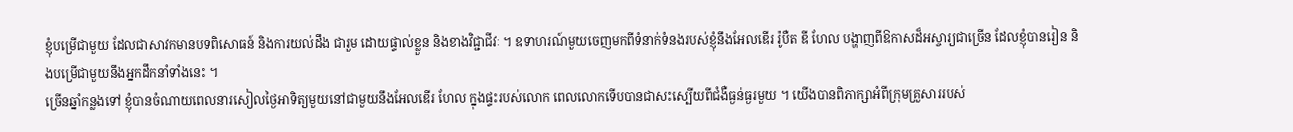ខ្ញុំបម្រើជាមួយ ដែលជាសាវកមានបទពិសោធន៍ និងការយល់ដឹង ជារួម ដោយផ្ទាល់ខ្លួន និងខាងវិជ្ជាជីវៈ ។ ឧទាហរណ៍មួយចេញមកពីទំនាក់ទំនងរបស់ខ្ញុំនឹងអែលឌើរ រ៉ូបឺត ឌី ហែល បង្ហាញពីឱកាសដ៏អស្ចារ្យជាច្រើន ដែលខ្ញុំបានរៀន និងបម្រើជាមួយនឹងអ្នកដឹកនាំទាំងនេះ ។
ច្រើនឆ្នាំកន្លងទៅ ខ្ញុំបានចំណាយពេលនារសៀលថ្ងៃអាទិត្យមួយនៅជាមួយនឹងអែលឌើរ ហែល ក្នុងផ្ទះរបស់លោក ពេលលោកទើបបានជាសះស្បើយពីជំងឺធ្ងន់ធ្ងរមួយ ។ យើងបានពិភាក្សាអំពីក្រុមគ្រួសាររបស់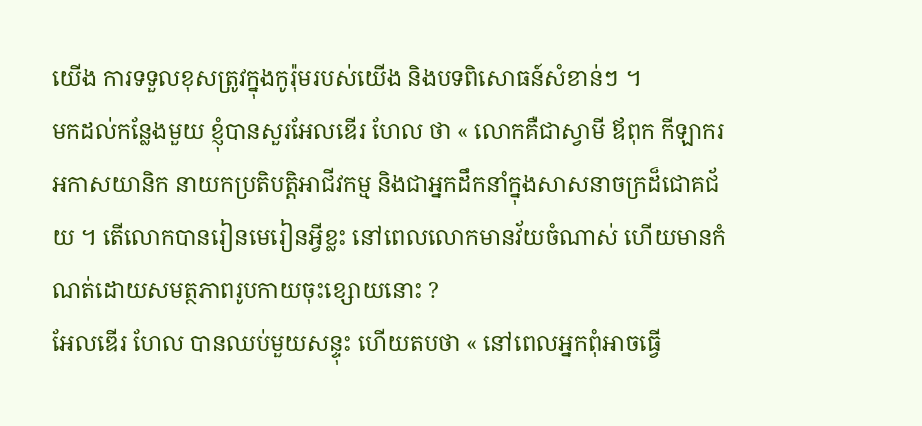យើង ការទទួលខុសត្រូវក្នុងកូរ៉ុមរបស់យើង និងបទពិសោធន៍សំខាន់ៗ ។
មកដល់កន្លែងមួយ ខ្ញុំបានសួរអែលឌើរ ហែល ថា « លោកគឺជាស្វាមី ឪពុក កីឡាករ អកាសយានិក នាយកប្រតិបត្តិអាជីវកម្ម និងជាអ្នកដឹកនាំក្នុងសាសនាចក្រដ៏ជោគជ័យ ។ តើលោកបានរៀនមេរៀនអ្វីខ្លះ នៅពេលលោកមានវ័យចំណាស់ ហើយមានកំណត់ដោយសមត្ថភាពរូបកាយចុះខ្សោយនោះ ?
អែលឌើរ ហែល បានឈប់មួយសន្ទុះ ហើយតបថា « នៅពេលអ្នកពុំអាចធ្វើ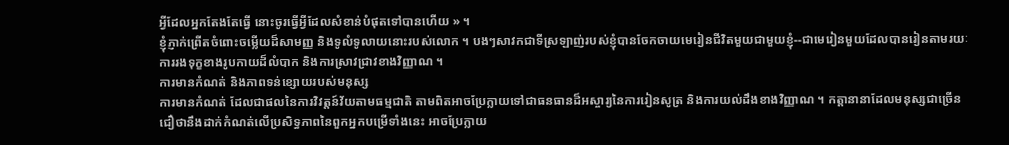អ្វីដែលអ្នកតែងតែធ្វើ នោះចូរធ្វើអ្វីដែលសំខាន់បំផុតទៅបានហើយ » ។
ខ្ញុំភ្ញាក់ព្រើតចំពោះចម្លើយដ៏សាមញ្ញ និងទូលំទូលាយនោះរបស់លោក ។ បងៗសាវកជាទីស្រឡាញ់របស់ខ្ញុំបានចែកចាយមេរៀនជីវិតមួយជាមួយខ្ញុំ--ជាមេរៀនមួយដែលបានរៀនតាមរយៈការរងទុក្ខខាងរូបកាយដ៏លំបាក និងការស្រាវជ្រាវខាងវិញ្ញាណ ។
ការមានកំណត់ និងភាពទន់ខ្សោយរបស់មនុស្ស
ការមានកំណត់ ដែលជាផលនៃការវិវត្តន៍វ័យតាមធម្មជាតិ តាមពិតអាចប្រែក្លាយទៅជាធនធានដ៏អស្ចារ្យនៃការរៀនសូត្រ និងការយល់ដឹងខាងវិញ្ញាណ ។ កត្តានានាដែលមនុស្សជាច្រើនជឿថានឹងដាក់កំណត់លើប្រសិទ្ធភាពនៃពួកអ្នកបម្រើទាំងនេះ អាចប្រែក្លាយ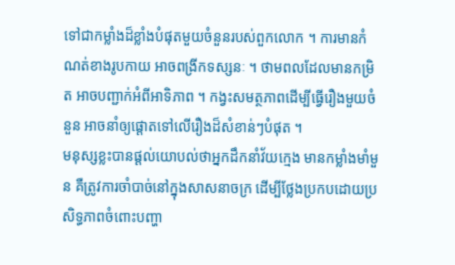ទៅជាកម្លាំងដ៏ខ្លាំងបំផុតមួយចំនួនរបស់ពួកលោក ។ ការមានកំណត់ខាងរូបកាយ អាចពង្រីកទស្សនៈ ។ ថាមពលដែលមានកម្រិត អាចបញ្ជាក់អំពីអាទិភាព ។ កង្វះសមត្ថភាពដើម្បីធ្វើរឿងមួយចំនួន អាចនាំឲ្យផ្ដោតទៅលើរឿងដ៏សំខាន់ៗបំផុត ។
មនុស្សខ្លះបានផ្ដល់យោបល់ថាអ្នកដឹកនាំវ័យក្មេង មានកម្លាំងមាំមួន គឺត្រូវការចាំបាច់នៅក្នុងសាសនាចក្រ ដើម្បីថ្លែងប្រកបដោយប្រសិទ្ធភាពចំពោះបញ្ហា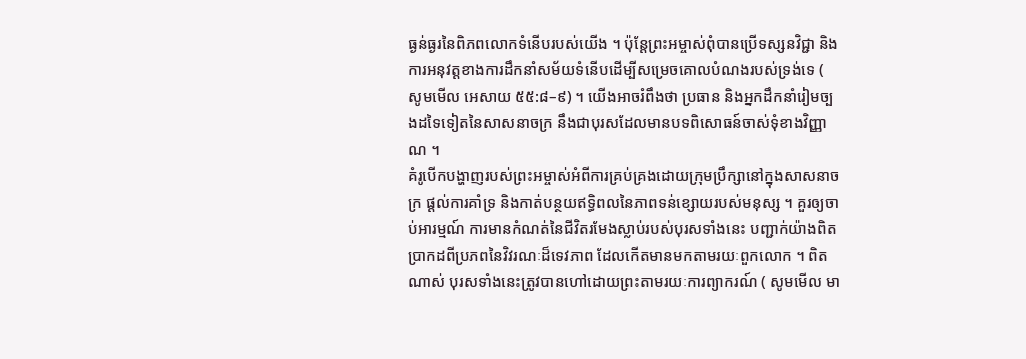ធ្ងន់ធ្ងរនៃពិភពលោកទំនើបរបស់យើង ។ ប៉ុន្តែព្រះអម្ចាស់ពុំបានប្រើទស្សនវិជ្ជា និងការអនុវត្តខាងការដឹកនាំសម័យទំនើបដើម្បីសម្រេចគោលបំណងរបស់ទ្រង់ទេ ( សូមមើល អេសាយ ៥៥:៨–៩) ។ យើងអាចរំពឹងថា ប្រធាន និងអ្នកដឹកនាំរៀមច្បងដទៃទៀតនៃសាសនាចក្រ នឹងជាបុរសដែលមានបទពិសោធន៍ចាស់ទុំខាងវិញ្ញាណ ។
គំរូបើកបង្ហាញរបស់ព្រះអម្ចាស់អំពីការគ្រប់គ្រងដោយក្រុមប្រឹក្សានៅក្នុងសាសនាចក្រ ផ្ដល់ការគាំទ្រ និងកាត់បន្ថយឥទ្ធិពលនៃភាពទន់ខ្សោយរបស់មនុស្ស ។ គួរឲ្យចាប់អារម្មណ៍ ការមានកំណត់នៃជីវិតរមែងស្លាប់របស់បុរសទាំងនេះ បញ្ជាក់យ៉ាងពិតប្រាកដពីប្រភពនៃវិវរណៈដ៏ទេវភាព ដែលកើតមានមកតាមរយៈពួកលោក ។ ពិតណាស់ បុរសទាំងនេះត្រូវបានហៅដោយព្រះតាមរយៈការព្យាករណ៍ ( សូមមើល មា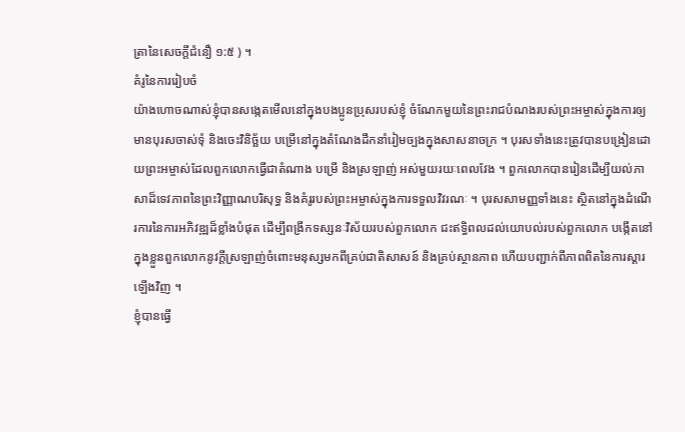ត្រានៃសេចក្ដីជំនឿ ១:៥ ) ។
គំរូនៃការរៀបចំ
យ៉ាងហោចណាស់ខ្ញុំបានសង្កេតមើលនៅក្នុងបងប្អូនប្រុសរបស់ខ្ញុំ ចំណែកមួយនៃព្រះរាជបំណងរបស់ព្រះអម្ចាស់ក្នុងការឲ្យមានបុរសចាស់ទុំ និងចេះវិនិច្ឆ័យ បម្រើនៅក្នុងតំណែងដឹកនាំរៀមច្បងក្នុងសាសនាចក្រ ។ បុរសទាំងនេះត្រូវបានបង្រៀនដោយព្រះអម្ចាស់ដែលពួកលោកធ្វើជាតំណាង បម្រើ និងស្រឡាញ់ អស់មួយរយៈពេលវែង ។ ពួកលោកបានរៀនដើម្បីយល់ភាសាដ៏ទេវភាពនៃព្រះវិញ្ញាណបរិសុទ្ធ និងគំរូរបស់ព្រះអម្ចាស់ក្នុងការទទួលវិវរណៈ ។ បុរសសាមញ្ញទាំងនេះ ស្ថិតនៅក្នុងដំណើរការនៃការអភិវឌ្ឍដ៏ខ្លាំងបំផុត ដើម្បីពង្រីកទស្សនៈវិស័យរបស់ពួកលោក ជះឥទ្ធិពលដល់យោបល់របស់ពួកលោក បង្កើតនៅក្នុងខ្លួនពួកលោកនូវក្ដីស្រឡាញ់ចំពោះមនុស្សមកពីគ្រប់ជាតិសាសន៍ និងគ្រប់ស្ថានភាព ហើយបញ្ជាក់ពីភាពពិតនៃការស្ដារឡើងវិញ ។
ខ្ញុំបានធ្វើ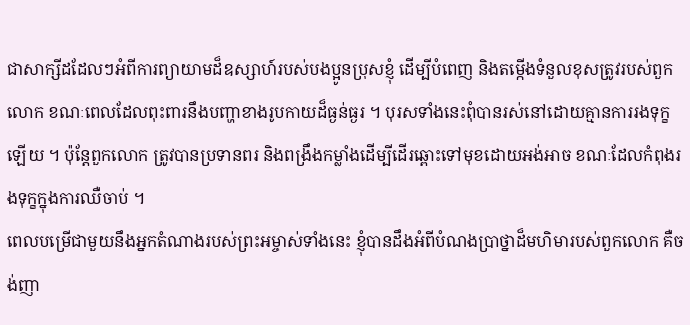ជាសាក្សីដដែលៗអំពីការព្យាយាមដ៏ឧស្សាហ៍របស់បងប្អូនប្រុសខ្ញុំ ដើម្បីបំពេញ និងតម្កើងទំនួលខុសត្រូវរបស់ពួកលោក ខណៈពេលដែលពុះពារនឹងបញ្ហាខាងរូបកាយដ៏ធ្ងន់ធ្ងរ ។ បុរសទាំងនេះពុំបានរស់នៅដោយគ្មានការរងទុក្ខឡើយ ។ ប៉ុន្ដែពួកលោក ត្រូវបានប្រទានពរ និងពង្រឹងកម្លាំងដើម្បីដើរឆ្ពោះទៅមុខដោយអង់អាច ខណៈដែលកំពុងរងទុក្ខក្នុងការឈឺចាប់ ។
ពេលបម្រើជាមួយនឹងអ្នកតំណាងរបស់ព្រះអម្ចាស់ទាំងនេះ ខ្ញុំបានដឹងអំពីបំណងប្រាថ្នាដ៏មហិមារបស់ពួកលោក គឺចង់ញា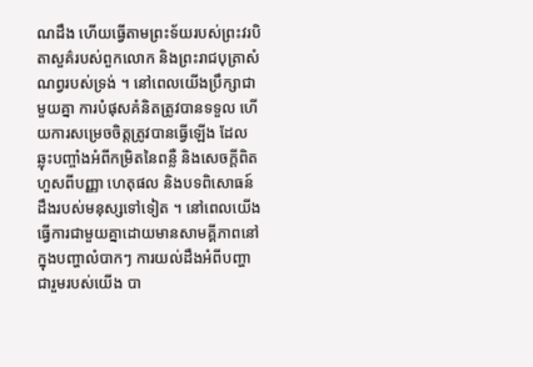ណដឹង ហើយធ្វើតាមព្រះទ័យរបស់ព្រះវរបិតាសួគ៌របស់ពួកលោក និងព្រះរាជបុត្រាសំណព្វរបស់ទ្រង់ ។ នៅពេលយើងប្រឹក្សាជាមួយគ្នា ការបំផុសគំនិតត្រូវបានទទួល ហើយការសម្រេចចិត្តត្រូវបានធ្វើឡើង ដែលឆ្លុះបញ្ចាំងអំពីកម្រិតនៃពន្លឺ និងសេចក្ដីពិត ហួសពីបញ្ញា ហេតុផល និងបទពិសោធន៍ដឹងរបស់មនុស្សទៅទៀត ។ នៅពេលយើងធ្វើការជាមួយគ្នាដោយមានសាមគ្គីភាពនៅក្នុងបញ្ហាលំបាកៗ ការយល់ដឹងអំពីបញ្ហាជារួមរបស់យើង បា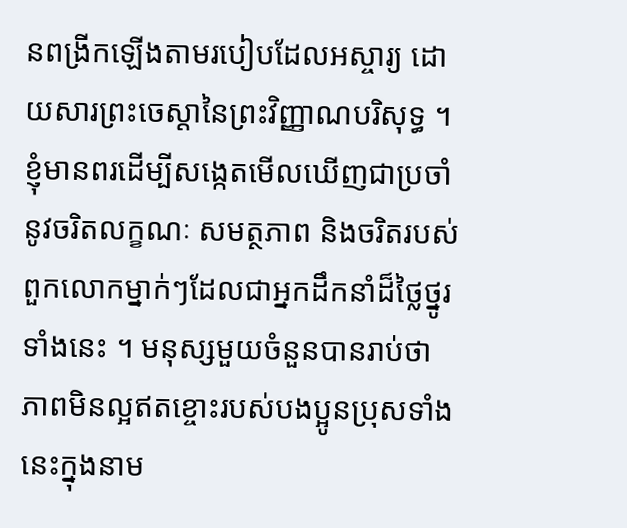នពង្រីកឡើងតាមរបៀបដែលអស្ចារ្យ ដោយសារព្រះចេស្ដានៃព្រះវិញ្ញាណបរិសុទ្ធ ។
ខ្ញុំមានពរដើម្បីសង្កេតមើលឃើញជាប្រចាំនូវចរិតលក្ខណៈ សមត្ថភាព និងចរិតរបស់ពួកលោកម្នាក់ៗដែលជាអ្នកដឹកនាំដ៏ថ្លៃថ្នូរទាំងនេះ ។ មនុស្សមួយចំនួនបានរាប់ថាភាពមិនល្អឥតខ្ចោះរបស់បងប្អូនប្រុសទាំងនេះក្នុងនាម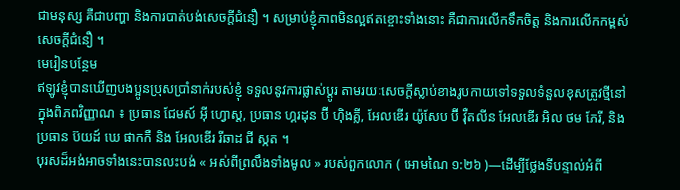ជាមនុស្ស គឺជាបញ្ហា និងការបាត់បង់សេចក្ដីជំនឿ ។ សម្រាប់ខ្ញុំភាពមិនល្អឥតខ្ចោះទាំងនោះ គឺជាការលើកទឹកចិត្ត និងការលើកកម្ពស់សេចក្ដីជំនឿ ។
មេរៀនបន្ថែម
ឥឡូវខ្ញុំបានឃើញបងប្អូនប្រុសប្រាំនាក់របស់ខ្ញុំ ទទួលនូវការផ្លាស់ប្ដូរ តាមរយៈសេចក្ដីស្លាប់ខាងរូបកាយទៅទទួលទំនួលខុសត្រូវថ្មីនៅក្នុងពិភពវិញ្ញាណ ៖ ប្រធាន ជែមស៍ អ៊ី ហ្វោស្ដ, ប្រធាន ហ្គរដុន ប៊ី ហ៊ិងគ្លី, អែលឌើរ យ៉ូសែប ប៊ី វ៉ឺតលីន អែលឌើរ អិល ថម ភែរី, និងប្រធាន ប៊យដ៍ ឃេ ផាកកឺ និង អែលឌើរ រីឆាដ ជី ស្កត ។
បុរសដ៏អង់អាចទាំងនេះបានលះបង់ « អស់ពីព្រលឹងទាំងមូល » របស់ពួកលោក ( អោមណៃ ១:២៦ )—ដើម្បីថ្លែងទីបន្ទាល់អំពី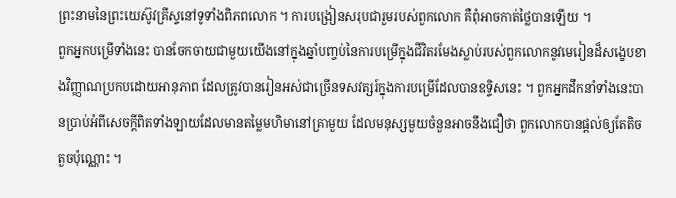ព្រះនាមនៃព្រះយេស៊ូវគ្រីស្ទនៅទូទាំងពិភពលោក ។ ការបង្រៀនសរុបជារួមរបស់ពួកលោក គឺពុំអាចកាត់ថ្លៃបានឡើយ ។
ពួកអ្នកបម្រើទាំងនេះ បានចែកចាយជាមួយយើងនៅក្នុងឆ្នាំបញ្ចប់នៃការបម្រើក្នុងជីវិតរមែងស្លាប់របស់ពួកលោកនូវមេរៀនដ៏សង្ខេបខាងវិញ្ញាណប្រកបដោយអានុភាព ដែលត្រូវបានរៀនអស់ជាច្រើនទសវត្សរ៍ក្នុងការបម្រើដែលបានឧទ្ទិសនេះ ។ ពួកអ្នកដឹកនាំទាំងនេះបានប្រាប់អំពីសេចក្ដីពិតទាំងឡាយដែលមានតម្លៃមហិមានៅគ្រាមួយ ដែលមនុស្សមួយចំនួនអាចនឹងជឿថា ពួកលោកបានផ្ដល់ឲ្យតែតិចតួចប៉ុណ្ណោះ ។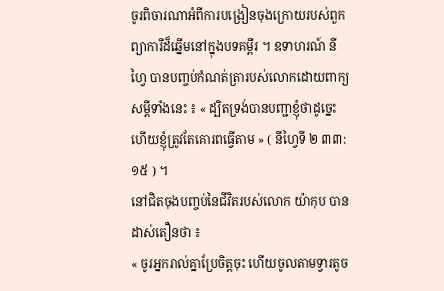ចូរពិចារណាអំពីការបង្រៀនចុងក្រោយរបស់ពួកព្យាការីដ៏ឆ្នើមនៅក្នុងបទគម្ពីរ ។ ឧទាហរណ៍ នីហ្វៃ បានបញ្ចប់កំណត់ត្រារបស់លោកដោយពាក្យសម្ដីទាំងនេះ ៖ « ដ្បិតទ្រង់បានបញ្ជាខ្ញុំថាដូច្នេះ ហើយខ្ញុំត្រូវតែគោរពធ្វើតាម » ( នីហ្វៃទី ២ ៣៣:១៥ ) ។
នៅជិតចុងបញ្ចប់នៃជីវិតរបស់លោក យ៉ាកុប បានដាស់តឿនថា ៖
« ចូរអ្នករាល់គ្នាប្រែចិត្តចុះ ហើយចូលតាមទ្វារតូច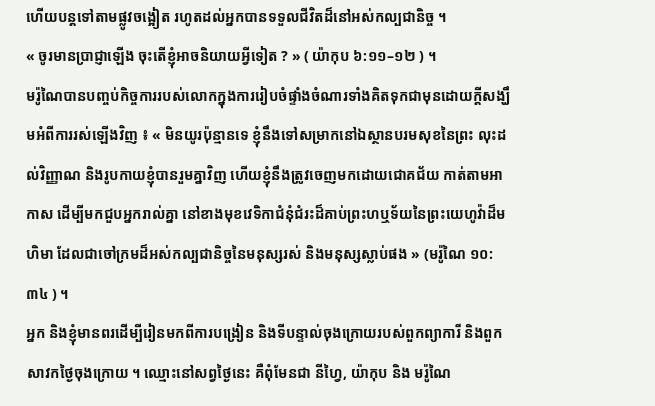ហើយបន្ដទៅតាមផ្លូវចង្អៀត រហូតដល់អ្នកបានទទួលជីវិតដ៏នៅអស់កល្បជានិច្ច ។
« ចូរមានប្រាជ្ញាឡើង ចុះតើខ្ញុំអាចនិយាយអ្វីទៀត ? » ( យ៉ាកុប ៦:១១–១២ ) ។
មរ៉ូណៃបានបញ្ចប់កិច្ចការរបស់លោកក្នុងការរៀបចំផ្ទាំងចំណារទាំងគិតទុកជាមុនដោយក្ដីសង្ឃឹមអំពីការរស់ឡើងវិញ ៖ « មិនយូរប៉ុន្មានទេ ខ្ញុំនឹងទៅសម្រាកនៅឯស្ថានបរមសុខនៃព្រះ លុះដល់វិញ្ញាណ និងរូបកាយខ្ញុំបានរួមគ្នាវិញ ហើយខ្ញុំនឹងត្រូវចេញមកដោយជោគជ័យ កាត់តាមអាកាស ដើម្បីមកជួបអ្នករាល់គ្នា នៅខាងមុខវេទិកាជំនុំជំរះដ៏គាប់ព្រះហឬទ័យនៃព្រះយេហូវ៉ាដ៏មហិមា ដែលជាចៅក្រមដ៏អស់កល្បជានិច្ចនៃមនុស្សរស់ និងមនុស្សស្លាប់ផង » (មរ៉ូណៃ ១០:៣៤ ) ។
អ្នក និងខ្ញុំមានពរដើម្បីរៀនមកពីការបង្រៀន និងទីបន្ទាល់ចុងក្រោយរបស់ពួកព្យាការី និងពួកសាវកថ្ងៃចុងក្រោយ ។ ឈ្មោះនៅសព្វថ្ងៃនេះ គឺពុំមែនជា នីហ្វៃ, យ៉ាកុប និង មរ៉ូណៃ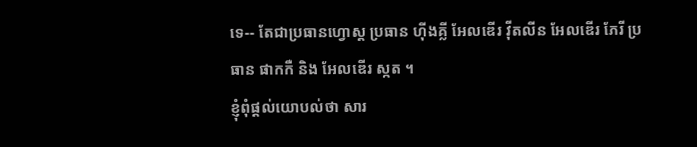ទេ-- តែជាប្រធានហ្វោស្ដ ប្រធាន ហ៊ីងគ្លី អែលឌើរ វ៉ីតលីន អែលឌើរ ភែរី ប្រធាន ផាកកឺ និង អែលឌើរ ស្កត ។
ខ្ញុំពុំផ្ដល់យោបល់ថា សារ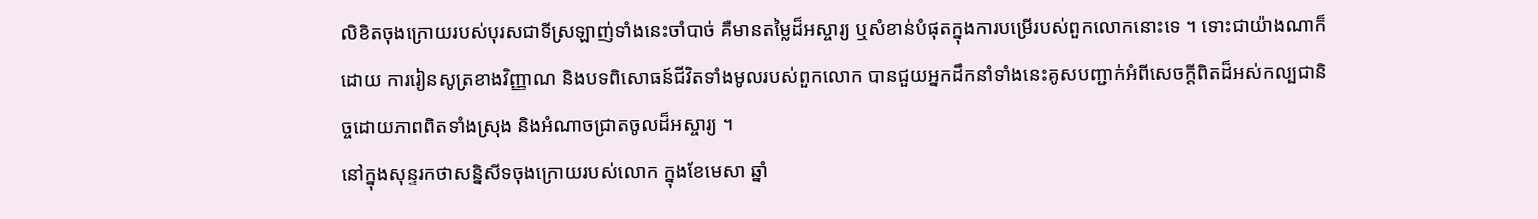លិខិតចុងក្រោយរបស់បុរសជាទីស្រឡាញ់ទាំងនេះចាំបាច់ គឺមានតម្លៃដ៏អស្ចារ្យ ឬសំខាន់បំផុតក្នុងការបម្រើរបស់ពួកលោកនោះទេ ។ ទោះជាយ៉ាងណាក៏ដោយ ការរៀនសូត្រខាងវិញ្ញាណ និងបទពិសោធន៍ជីវិតទាំងមូលរបស់ពួកលោក បានជួយអ្នកដឹកនាំទាំងនេះគូសបញ្ជាក់អំពីសេចក្ដីពិតដ៏អស់កល្បជានិច្ចដោយភាពពិតទាំងស្រុង និងអំណាចជ្រាតចូលដ៏អស្ចារ្យ ។
នៅក្នុងសុន្ទរកថាសន្និសីទចុងក្រោយរបស់លោក ក្នុងខែមេសា ឆ្នាំ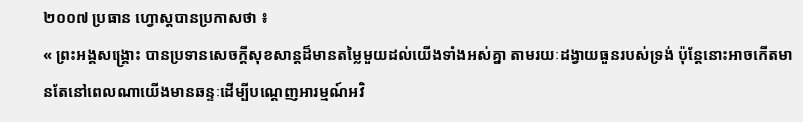២០០៧ ប្រធាន ហ្វោស្ដបានប្រកាសថា ៖
« ព្រះអង្គសង្គ្រោះ បានប្រទានសេចក្ដីសុខសាន្ដដ៏មានតម្លៃមួយដល់យើងទាំងអស់គ្នា តាមរយៈដង្វាយធួនរបស់ទ្រង់ ប៉ុន្តែនោះអាចកើតមានតែនៅពេលណាយើងមានឆន្ទៈដើម្បីបណ្ដេញអារម្មណ៍អវិ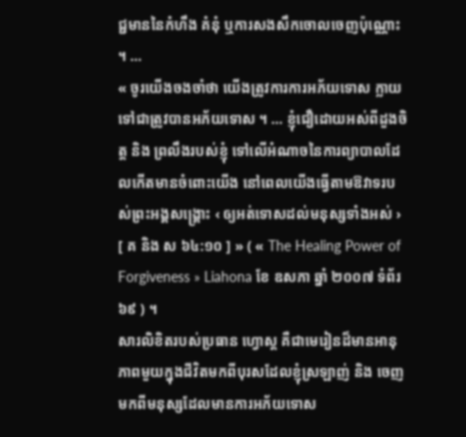ជ្ជមាននៃកំហឹង គំនុំ ឬការសងសឹកចោលចេញប៉ុណ្ណោះ ។ …
« ចូរយើងចងចាំថា យើងត្រូវការការអភ័យទោស ក្លាយទៅជាត្រូវបានអភ័យទោស ។ … ខ្ញុំជឿដោយអស់ពីដួងចិត្ត និង ព្រលឹងរបស់ខ្ញុំ ទៅលើអំណាចនៃការព្យាបាលដែលកើតមានចំពោះយើង នៅពេលយើងធ្វើតាមឱវាទរបស់ព្រះអង្គសង្គ្រោះ ‹ ឲ្យអត់ទោសដល់មនុស្សទាំងអស់ › [ គ និង ស ៦៤:១០ ] » ( « The Healing Power of Forgiveness » Liahona ខែ ឧសភា ឆ្នាំ ២០០៧ ទំព័រ ៦៩ ) ។
សារលិខិតរបស់ប្រធាន ហ្វោស្ដ គឺជាមេរៀនដ៏មានអានុភាពមួយក្នុងជីវិតមកពីបុរសដែលខ្ញុំស្រឡាញ់ និង ចេញមកពីមនុស្សដែលមានការអភ័យទោស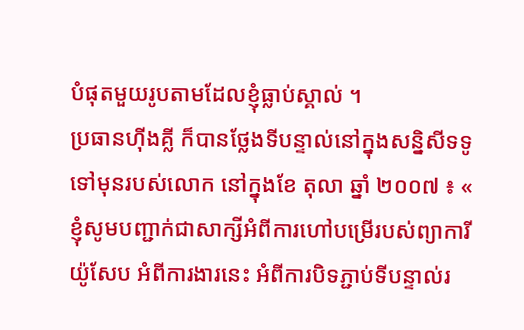បំផុតមួយរូបតាមដែលខ្ញុំធ្លាប់ស្គាល់ ។
ប្រធានហ៊ីងគ្លី ក៏បានថ្លែងទីបន្ទាល់នៅក្នុងសន្និសីទទូទៅមុនរបស់លោក នៅក្នុងខែ តុលា ឆ្នាំ ២០០៧ ៖ « ខ្ញុំសូមបញ្ជាក់ជាសាក្សីអំពីការហៅបម្រើរបស់ព្យាការីយ៉ូសែប អំពីការងារនេះ អំពីការបិទភ្ជាប់ទីបន្ទាល់រ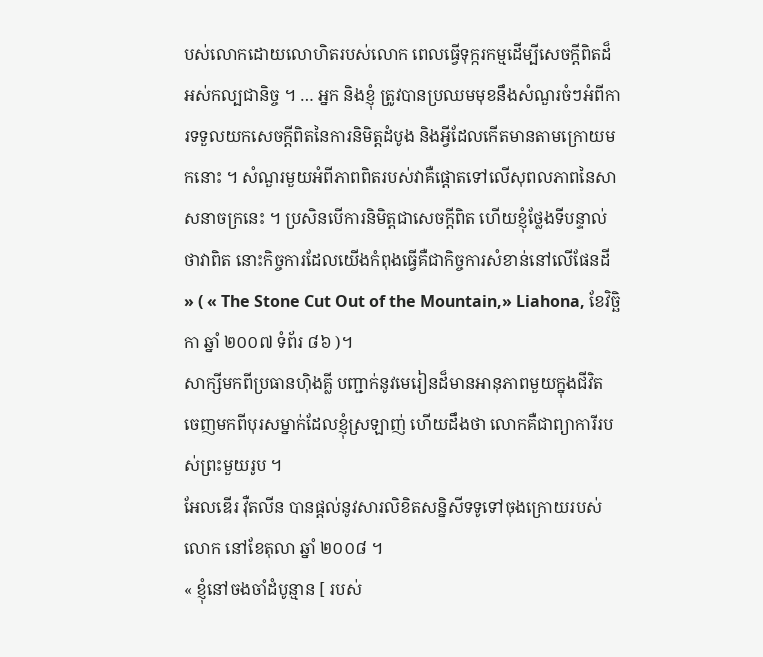បស់លោកដោយលោហិតរបស់លោក ពេលធ្វើទុក្ករកម្មដើម្បីសេចក្ដីពិតដ៏អស់កល្បជានិច្ច ។ … អ្នក និងខ្ញុំ ត្រូវបានប្រឈមមុខនឹងសំណួរចំៗអំពីការទទួលយកសេចក្ដីពិតនៃការនិមិត្តដំបូង និងអ្វីដែលកើតមានតាមក្រោយមកនោះ ។ សំណួរមួយអំពីភាពពិតរបស់វាគឺផ្ដោតទៅលើសុពលភាពនៃសាសនាចក្រនេះ ។ ប្រសិនបើការនិមិត្តជាសេចក្ដីពិត ហើយខ្ញុំថ្លែងទីបន្ទាល់ថាវាពិត នោះកិច្ចការដែលយើងកំពុងធ្វើគឺជាកិច្ចការសំខាន់នៅលើផែនដី » ( « The Stone Cut Out of the Mountain,» Liahona, ខែវិច្ឆិកា ឆ្នាំ ២០០៧ ទំព័រ ៨៦ )។
សាក្សីមកពីប្រធានហ៊ិងគ្លី បញ្ជាក់នូវមេរៀនដ៏មានអានុភាពមួយក្នុងជីវិត ចេញមកពីបុរសម្នាក់ដែលខ្ញុំស្រឡាញ់ ហើយដឹងថា លោកគឺជាព្យាការីរបស់ព្រះមួយរូប ។
អែលឌើរ វ៉ឺតលីន បានផ្ដល់នូវសារលិខិតសន្និសីទទូទៅចុងក្រោយរបស់លោក នៅខែតុលា ឆ្នាំ ២០០៨ ។
« ខ្ញុំនៅចងចាំដំបូន្មាន [ របស់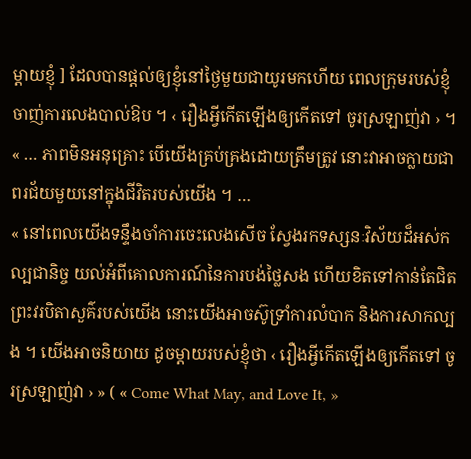ម្ដាយខ្ញុំ ] ដែលបានផ្ដល់ឲ្យខ្ញុំនៅថ្ងៃមួយជាយូរមកហើយ ពេលក្រុមរបស់ខ្ញុំចាញ់ការលេងបាល់ឱប ។ ‹ រឿងអ្វីកើតឡើងឲ្យកើតទៅ ចូរស្រឡាញ់វា › ។
« … ភាពមិនអនុគ្រោះ បើយើងគ្រប់គ្រងដោយត្រឹមត្រូវ នោះវាអាចក្លាយជាពរជ័យមួយនៅក្នុងជីវិតរបស់យើង ។ …
« នៅពេលយើងទន្ទឹងចាំការចេះលេងសើច ស្វែងរកទស្សនៈវិស័យដ៏អស់កល្បជានិច្ច យល់អំពីគោលការណ៍នៃការបង់ថ្លៃសង ហើយខិតទៅកាន់តែជិតព្រះវរបិតាសួគ៌របស់យើង នោះយើងអាចស៊ូទ្រាំការលំបាក និងការសាកល្បង ។ យើងអាចនិយាយ ដូចម្ដាយរបស់ខ្ញុំថា ‹ រឿងអ្វីកើតឡើងឲ្យកើតទៅ ចូរស្រឡាញ់វា › » ( « Come What May, and Love It, »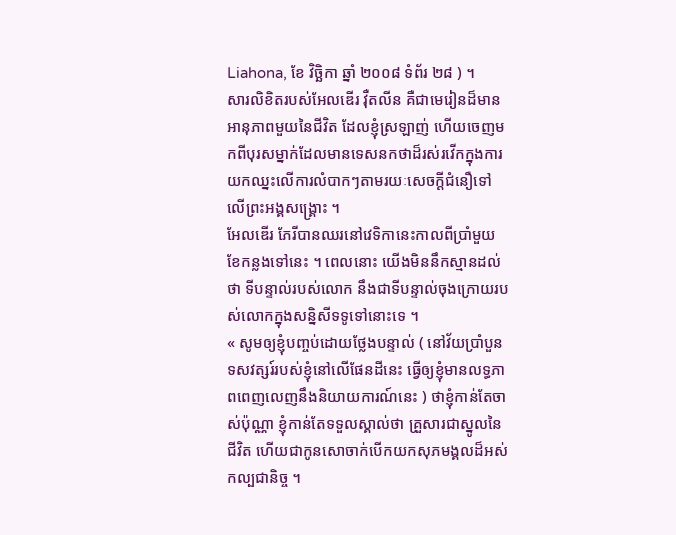Liahona, ខែ វិច្ឆិកា ឆ្នាំ ២០០៨ ទំព័រ ២៨ ) ។
សារលិខិតរបស់អែលឌើរ វ៉ឺតលីន គឺជាមេរៀនដ៏មានអានុភាពមួយនៃជីវិត ដែលខ្ញុំស្រឡាញ់ ហើយចេញមកពីបុរសម្នាក់ដែលមានទេសនកថាដ៏រស់រវើកក្នុងការយកឈ្នះលើការលំបាកៗតាមរយៈសេចក្ដីជំនឿទៅលើព្រះអង្គសង្គ្រោះ ។
អែលឌើរ ភែរីបានឈរនៅវេទិកានេះកាលពីប្រាំមួយខែកន្លងទៅនេះ ។ ពេលនោះ យើងមិននឹកស្មានដល់ថា ទីបន្ទាល់របស់លោក នឹងជាទីបន្ទាល់ចុងក្រោយរបស់លោកក្នុងសន្និសីទទូទៅនោះទេ ។
« សូមឲ្យខ្ញុំបញ្ចប់ដោយថ្លែងបន្ទាល់ ( នៅវ័យប្រាំបួនទសវត្សរ៍របស់ខ្ញុំនៅលើផែនដីនេះ ធ្វើឲ្យខ្ញុំមានលទ្ធភាពពេញលេញនឹងនិយាយការណ៍នេះ ) ថាខ្ញុំកាន់តែចាស់ប៉ុណ្ណា ខ្ញុំកាន់តែទទួលស្គាល់ថា គ្រួសារជាស្នូលនៃជីវិត ហើយជាកូនសោចាក់បើកយកសុភមង្គលដ៏អស់កល្បជានិច្ច ។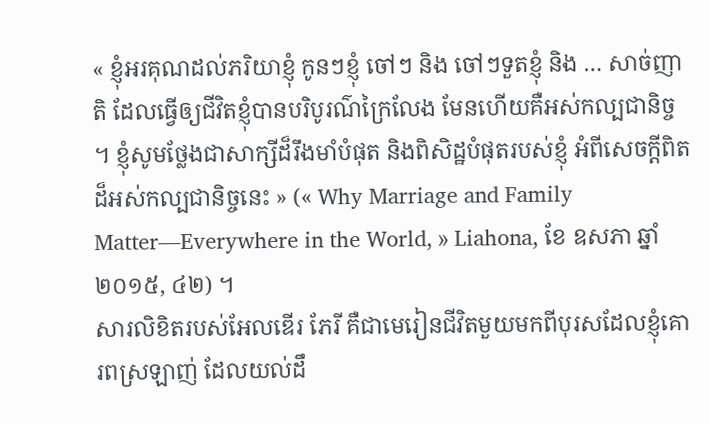« ខ្ញុំអរគុណដល់ភរិយាខ្ញុំ កូនៗខ្ញុំ ចៅៗ និង ចៅៗទួតខ្ញុំ និង … សាច់ញាតិ ដែលធ្វើឲ្យជីវិតខ្ញុំបានបរិបូរណ៌ក្រៃលែង មែនហើយគឺអស់កល្បជានិច្ច ។ ខ្ញុំសូមថ្លែងជាសាក្សីដ៏រឹងមាំបំផុត និងពិសិដ្ឋបំផុតរបស់ខ្ញុំ អំពីសេចក្ដីពិតដ៏អស់កល្បជានិច្ចនេះ » (« Why Marriage and Family Matter—Everywhere in the World, » Liahona, ខែ ឧសភា ឆ្នាំ ២០១៥, ៤២) ។
សារលិខិតរបស់អែលឌើរ ភែរី គឺជាមេរៀនជីវិតមួយមកពីបុរសដែលខ្ញុំគោរពស្រឡាញ់ ដែលយល់ដឹ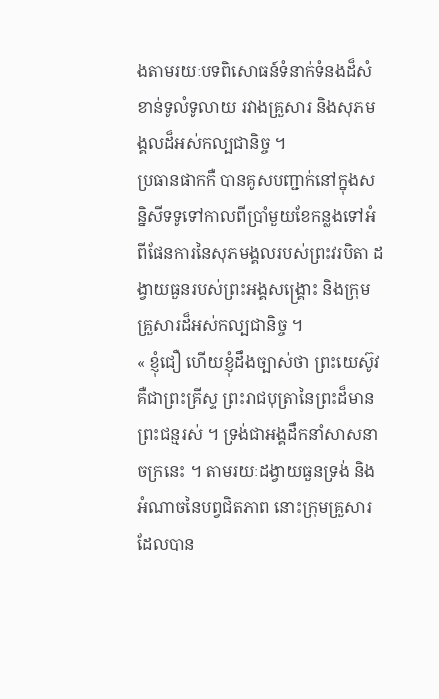ងតាមរយៈបទពិសោធន៍ទំនាក់ទំនងដ៏សំខាន់ទូលំទូលាយ រវាងគ្រួសារ និងសុភមង្គលដ៏អស់កល្បជានិច្ច ។
ប្រធានផាកកឺ បានគូសបញ្ជាក់នៅក្នុងសន្និសីទទូទៅកាលពីប្រាំមួយខែកន្លងទៅអំពីផែនការនៃសុភមង្គលរបស់ព្រះវរបិតា ដង្វាយធួនរបស់ព្រះអង្គសង្គ្រោះ និងក្រុមគ្រួសារដ៏អស់កល្បជានិច្ច ។
« ខ្ញុំជឿ ហើយខ្ញុំដឹងច្បាស់ថា ព្រះយេស៊ូវ គឺជាព្រះគ្រីស្ទ ព្រះរាជបុត្រានៃព្រះដ៏មានព្រះជន្មរស់ ។ ទ្រង់ជាអង្គដឹកនាំសាសនាចក្រនេះ ។ តាមរយៈដង្វាយធួនទ្រង់ និង អំណាចនៃបព្វជិតភាព នោះក្រុមគ្រួសារដែលបាន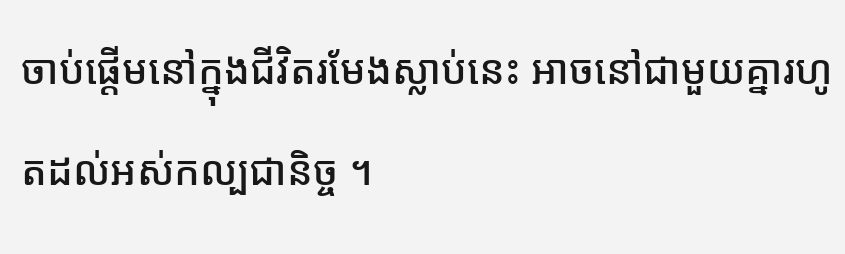ចាប់ផ្តើមនៅក្នុងជីវិតរមែងស្លាប់នេះ អាចនៅជាមួយគ្នារហូតដល់អស់កល្បជានិច្ច ។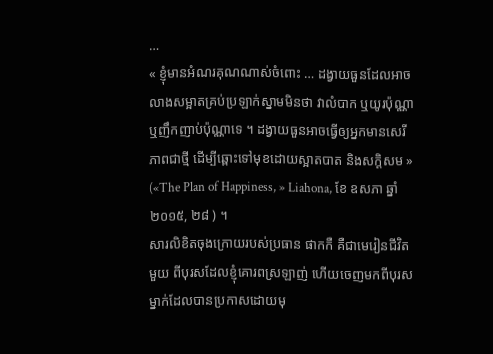…
« ខ្ញុំមានអំណរគុណណាស់ចំពោះ … ដង្វាយធួនដែលអាចលាងសម្អាតគ្រប់ប្រឡាក់ស្នាមមិនថា វាលំបាក ឬយូរប៉ុណ្ណា ឬញឹកញាប់ប៉ុណ្ណាទេ ។ ដង្វាយធួនអាចធ្វើឲ្យអ្នកមានសេរីភាពជាថ្មី ដើម្បីឆ្ពោះទៅមុខដោយស្អាតបាត និងសក្ដិសម » («The Plan of Happiness, » Liahona, ខែ ឧសភា ឆ្នាំ ២០១៥, ២៨ ) ។
សារលិខិតចុងក្រោយរបស់ប្រធាន ផាកកឺ គឺជាមេរៀនជីវិតមួយ ពីបុរសដែលខ្ញុំគោរពស្រឡាញ់ ហើយចេញមកពីបុរសម្នាក់ដែលបានប្រកាសដោយមុ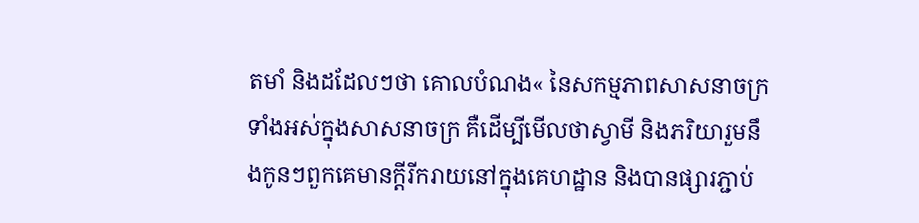តមាំ និងដដែលៗថា គោលបំណង« នៃសកម្មភាពសាសនាចក្រទាំងអស់ក្នុងសាសនាចក្រ គឺដើម្បីមើលថាស្វាមី និងភរិយារួមនឹងកូនៗពួកគេមានក្ដីរីករាយនៅក្នុងគេហដ្ឋាន និងបានផ្សារភ្ជាប់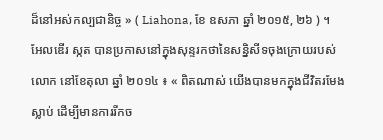ដ៏នៅអស់កល្បជានិច្ច » ( Liahona, ខែ ឧសភា ឆ្នាំ ២០១៥, ២៦ ) ។
អែលឌើរ ស្កត បានប្រកាសនៅក្នុងសុន្ទរកថានៃសន្និសីទចុងក្រោយរបស់លោក នៅខែតុលា ឆ្នាំ ២០១៤ ៖ « ពិតណាស់ យើងបានមកក្នុងជីវិតរមែងស្លាប់ ដើម្បីមានការរីកច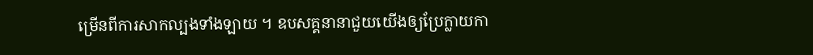ម្រើនពីការសាកល្បងទាំងឡាយ ។ ឧបសគ្គនានាជួយយើងឲ្យប្រែក្លាយកា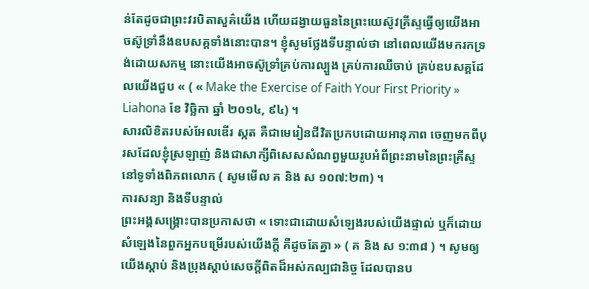ន់តែដូចជាព្រះវរបិតាសួគ៌យើង ហើយដង្វាយធួននៃព្រះយេស៊ូវគ្រីស្ទធ្វើឲ្យយើងអាចស៊ូទ្រាំនឹងឧបសគ្គទាំងនោះបាន។ ខ្ញុំសូមថ្លែងទីបន្ទាល់ថា នៅពេលយើងមករកទ្រង់ដោយសកម្ម នោះយើងអាចស៊ូទ្រាំគ្រប់ការល្បួង គ្រប់ការឈឺចាប់ គ្រប់ឧបសគ្គដែលយើងជួប « ( « Make the Exercise of Faith Your First Priority » Liahona ខែ វិច្ឆិកា ឆ្នាំ ២០១៤, ៩៤) ។
សារលិខិតរបស់អែលឌើរ ស្កត គឺជាមេរៀនជីវិតប្រកបដោយអានុភាព ចេញមកពីបុរសដែលខ្ញុំស្រឡាញ់ និងជាសាក្សីពិសេសសំណព្វមួយរូបអំពីព្រះនាមនៃព្រះគ្រីស្ទនៅទូទាំងពិភពលោក ( សូមមើល គ និង ស ១០៧:២៣) ។
ការសន្យា និងទីបន្ទាល់
ព្រះអង្គសង្គ្រោះបានប្រកាសថា « ទោះជាដោយសំឡេងរបស់យើងផ្ទាល់ ឬក៏ដោយសំឡេងនៃពួកអ្នកបម្រើរបស់យើងក្ដី គឺដូចតែគ្នា » ( គ និង ស ១:៣៨ ) ។ សូមឲ្យយើងស្ដាប់ និងប្រុងស្ដាប់សេចក្ដីពិតដ៏អស់កល្បជានិច្ច ដែលបានប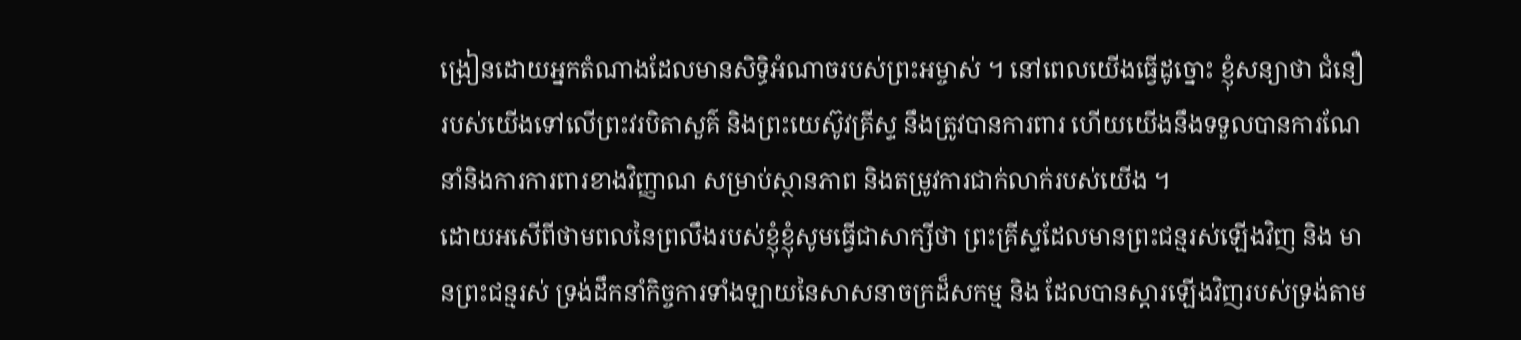ង្រៀនដោយអ្នកតំណាងដែលមានសិទ្ធិអំណាចរបស់ព្រះអម្ចាស់ ។ នៅពេលយើងធ្វើដូច្នោះ ខ្ញុំសន្យាថា ជំនឿរបស់យើងទៅលើព្រះវរបិតាសួគ៌ និងព្រះយេស៊ូវគ្រីស្ទ នឹងត្រូវបានការពារ ហើយយើងនឹងទទួលបានការណែនាំនិងការការពារខាងវិញ្ញាណ សម្រាប់ស្ថានភាព និងតម្រូវការជាក់លាក់របស់យើង ។
ដោយអសើពីថាមពលនៃព្រលឹងរបស់ខ្ញុំខ្ញុំសូមធ្វើជាសាក្សីថា ព្រះគ្រីស្ទដែលមានព្រះជន្មរស់ឡើងវិញ និង មានព្រះជន្មរស់ ទ្រង់ដឹកនាំកិច្ចការទាំងឡាយនៃសាសនាចក្រដ៏សកម្ម និង ដែលបានស្ដារឡើងវិញរបស់ទ្រង់តាម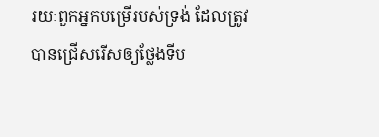រយៈពួកអ្នកបម្រើរបស់ទ្រង់ ដែលត្រូវបានជ្រើសរើសឲ្យថ្លែងទីប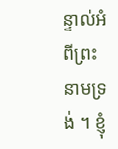ន្ទាល់អំពីព្រះនាមទ្រង់ ។ ខ្ញុំ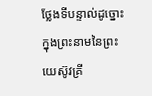ថ្លែងទីបន្ទាល់ដូច្នោះ ក្នុងព្រះនាមនៃព្រះយេស៊ូវគ្រី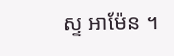ស្ទ អាម៉ែន ។